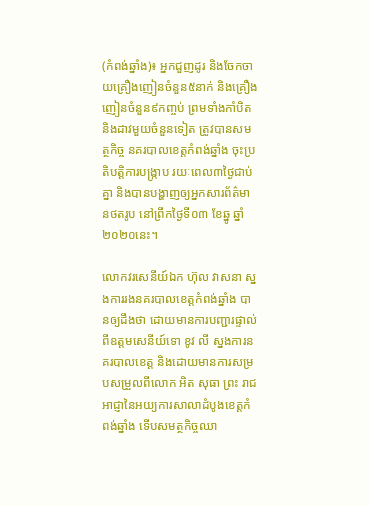(កំពង់ឆ្នាំង)៖ អ្នកជួញដូរ និងចែកចាយគ្រឿងញៀនចំនួន៥នាក់ និងគ្រឿងញៀនចំនួន៩កញ្ចប់ ព្រមទាំងកាំបិត និងដាវមួយចំនួនទៀត ត្រូវបានសមត្ថកិច្ច នគរបាលខេត្តកំពង់ឆ្នាំង ចុះប្រតិបត្តិការបង្ក្រាប រយៈពេល៣ថ្ងៃជាប់គ្នា និងបានបង្ហាញឲ្យអ្នកសារព័ត៌មានថតរូប នៅព្រឹកថ្ងៃទី០៣ ខែឆ្នូ ឆ្នាំ២០២០នេះ។

លោកវរសេនីយ៍ឯក ហ៊ុល វាសនា ស្នងការរងនគរបាលខេត្តកំពង់ឆ្នាំង បានឲ្យដឹងថា ដោយមានការបញ្ជារផ្ទាល់ពីឧត្តមសេនីយ៍ទោ ខូវ លី ស្នងការនគរបាលខេត្ត និងដោយមានការសម្របសម្រួលពីលោក អិត សុធា ព្រះ រាជអាជ្ញានៃអយ្យការសាលាដំបូងខេត្តកំពង់ឆ្នាំង ទើបសមត្ថកិច្ចឈា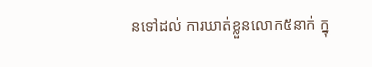នទៅដល់ ការឃាត់ខ្លួនលោក៥នាក់ ក្នុ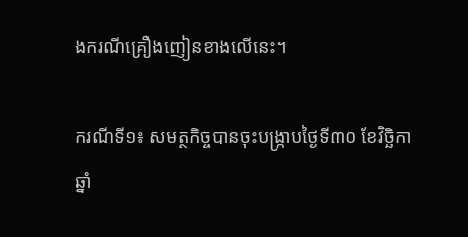ងករណីគ្រឿងញៀនខាងលើនេះ។

ករណីទី១៖ សមត្ថកិច្ចបានចុះបង្ក្រាបថ្ងៃទី៣០ ខែវិច្ឆិកា ឆ្នាំ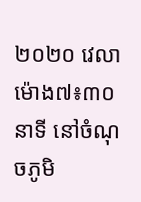២០២០ វេលាម៉ោង៧៖៣០នាទី នៅចំណុចភូមិ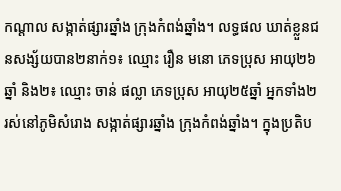កណ្ដាល សង្កាត់ផ្សារឆ្នាំង ក្រុងកំពង់ឆ្នាំង។ លទ្ធផល ឃាត់ខ្លួនជនសង្ស័យបាន២នាក់១៖ ឈ្មោះ រឿន មនោ ភេទប្រុស អាយុ២៦ឆ្នាំ និង២៖ ឈ្មោះ ចាន់ ផល្លា ភេទប្រុស អាយុ២៥ឆ្នាំ អ្នកទាំង២ រស់នៅភូមិសំរោង សង្កាត់ផ្សារឆ្នាំង ក្រុងកំពង់ឆ្នាំង។ ក្នុងប្រតិប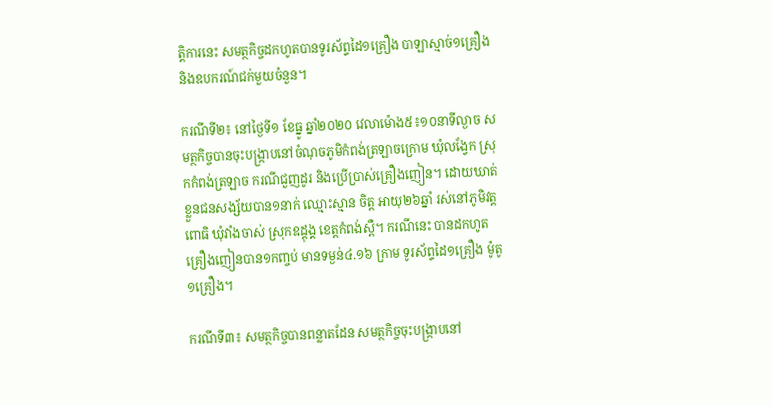ត្តិការនេះ សមត្ថកិច្ចដកហូតបានទូរស័ព្ទដៃ១គ្រឿង បាឡាស្មាច់១គ្រឿង និងឧបករណ៍ជក់មួយចំនួន។

ករណីទី២៖ នៅថ្ងៃទី១ ខែធ្នូ ឆ្នាំ២០២០ វេលាម៉ោង៥៖១០នាទីល្ងាច សមត្ថកិច្ចបានចុះបង្ក្រាបនៅចំណុចភូមិកំពង់ត្រឡាចក្រោម ឃុំលង្វែក ស្រុកកំពង់ត្រឡាច ករណីជួញដូរ និងប្រើប្រាស់គ្រឿងញៀន។ ដោយឃាត់ខ្លួនជនសង្ស័យបាន១នាក់ ឈ្មោះស្មាន ចិត្ត អាយុ២៦ឆ្នាំ រស់នៅភូមិវត្តពោធិ ឃុំវាំងចាស់ ស្រុកឧដ្ដុង្គ ខេត្តកំពង់ស្ពឺ។ ករណីនេះ បានដកហូតគ្រឿងញៀនបាន១កញ្ចប់ មានទម្ងន់៤.១៦ ក្រាម ទូរស័ព្ទដៃ១គ្រឿង ម៉ូតូ១គ្រឿង។

ករណីទី៣៖ សមត្ថកិច្ចបានពន្លាតដែន សមត្ថកិច្ចចុះបង្ក្រាបនៅ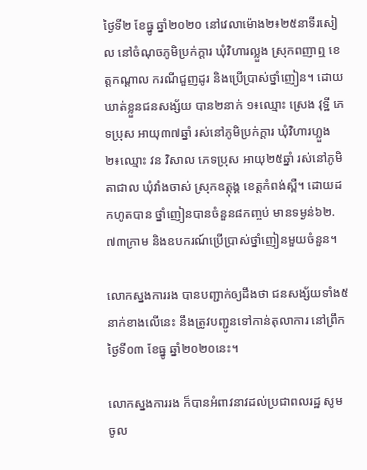ថ្ងៃទី២ ខែធ្នូ ឆ្នាំ២០២០ នៅវេលាម៉ោង២៖២៥នាទីរសៀល នៅចំណុចភូមិប្រក់ក្តារ ឃុំវិហារល្លួង ស្រុកពញាឮ ខេត្តកណ្ដាល ករណីជួញដូរ និងប្រើប្រាស់ថ្នាំញៀន។ ដោយឃាត់ខ្លួនជនសង្ស័យ បាន២នាក់ ១៖ឈ្មោះ ស្រេង វុទ្ឋី ភេទប្រុស អាយុ៣៧ឆ្នាំ រស់នៅភូមិប្រក់ក្តារ ឃុំវិហារហ្លួង ២៖ឈ្មោះ វន វិសាល ភេទប្រុស អាយុ២៥ឆ្នាំ រស់នៅភូមិតាជាល ឃុំវាំងចាស់ ស្រុកឧត្តុង្គ ខេត្តកំពង់ស្ពឺ។ ដោយដកហូតបាន ថ្នាំញៀនបានចំនួន៨កញ្ចប់ មានទម្ងន់៦២.៧៣ក្រាម និងឧបករណ៍ប្រើប្រាស់ថ្នាំញៀនមួយចំនួន។

លោកស្នងការរង បានបញ្ជាក់ឲ្យដឹងថា ជនសង្ស័យទាំង៥នាក់ខាងលើនេះ នឹងត្រូវបញ្ជូនទៅកាន់តុលាការ នៅព្រឹកថ្ងៃទី០៣ ខែធ្នូ ឆ្នាំ២០២០នេះ។

លោកស្នងការរង ក៏បានអំពាវនាវដល់ប្រជាពលរដ្ឋ សូមចូល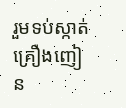រួមទប់ស្កាត់គ្រឿងញៀន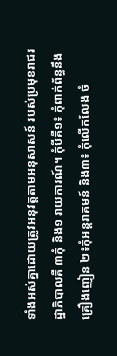ទាំងអស់គ្នាដោយត្រូវអនុវត្តតាមអនុសាសន៍ របស់ប្រមុខរាជរដ្ឋាភិបាលគឺ ៣កុំ និង១ រាយការណ៍។ កុំបីគឺ១៖ កុំពាក់ព័ន្ធនឹងគ្រឿងញៀន ២៖កុំអន្តរាគមន៍ និង៣៖ កុំលើកលែង ចំ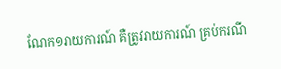ណែក១រាយការណ៍ គឺត្រូវរាយការណ៍ គ្រប់ករណី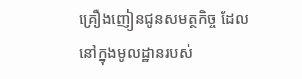គ្រឿងញៀនជូនសមត្ថកិច្ច ដែលនៅក្នុងមូលដ្ឋានរបស់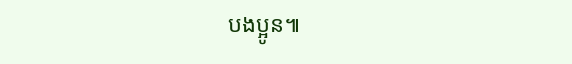បងប្អូន៕